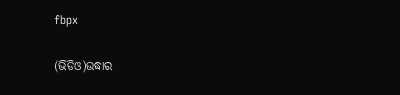fbpx

(ଭିଡିଓ)ଉଦ୍ଧାର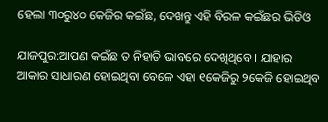ହେଲା ୩୦ରୁ୪୦ କେଜିର କଇଁଛ, ଦେଖନ୍ତୁ ଏହି ବିରଳ କଇଁଛର ଭିଡିଓ

ଯାଜପୁର:ଆପଣ କଇଁଛ ତ ନିହାତି ଭାବରେ ଦେଖିଥିବେ । ଯାହାର ଆକାର ସାଧାରଣ ହୋଇଥିବା ବେଳେ ଏହା ୧କେଜିରୁ ୨କେଜି ହୋଇଥିବ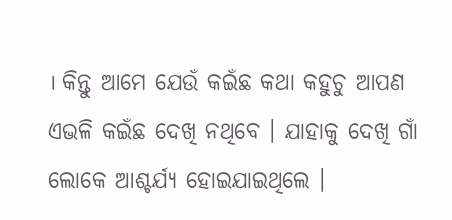। କିନ୍ତୁ ଆମେ ଯେଉଁ କଇଁଛ କଥା କହୁଚୁ ଆପଣ ଏଭଳି କଇଁଛ ଦେଖି ନଥିବେ । ଯାହାକୁ ଦେଖି ଗାଁ ଲୋକେ ଆଶ୍ଚର୍ଯ୍ୟ ହୋଇଯାଇଥିଲେ ।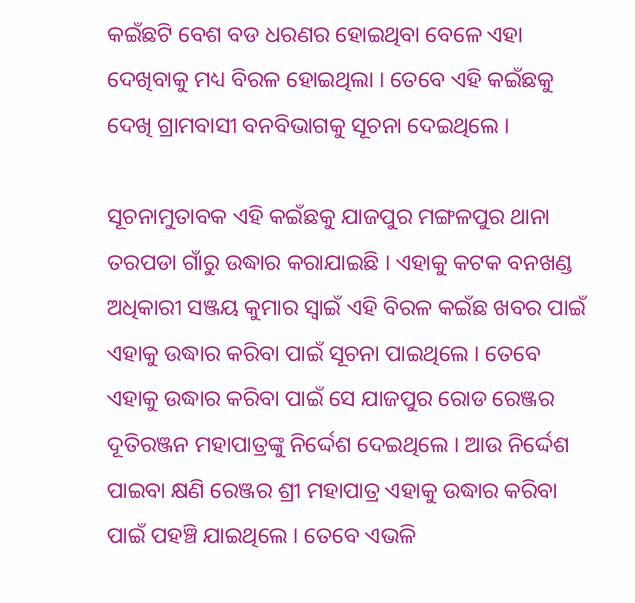କଇଁଛଟି ବେଶ ବଡ ଧରଣର ହୋଇଥିବା ବେଳେ ଏହା ଦେଖିବାକୁ ମଧ୍ୟ ବିରଳ ହୋଇଥିଲା । ତେବେ ଏହି କଇଁଛକୁ ଦେଖି ଗ୍ରାମବାସୀ ବନବିଭାଗକୁ ସୂଚନା ଦେଇଥିଲେ ।

ସୂଚନାମୁତାବକ ଏହି କଇଁଛକୁ ଯାଜପୁର ମଙ୍ଗଳପୁର ଥାନା ତରପଡା ଗାଁରୁ ଉଦ୍ଧାର କରାଯାଇଛି । ଏହାକୁ କଟକ ବନଖଣ୍ଡ ଅଧିକାରୀ ସଞ୍ଜୟ କୁମାର ସ୍ୱାଇଁ ଏହି ବିରଳ କଇଁଛ ଖବର ପାଇଁ ଏହାକୁ ଉଦ୍ଧାର କରିବା ପାଇଁ ସୂଚନା ପାଇଥିଲେ । ତେବେ ଏହାକୁ ଉଦ୍ଧାର କରିବା ପାଇଁ ସେ ଯାଜପୁର ରୋଡ ରେଞ୍ଜର ଦୂତିରଞ୍ଜନ ମହାପାତ୍ରଙ୍କୁ ନିର୍ଦ୍ଦେଶ ଦେଇଥିଲେ । ଆଉ ନିର୍ଦ୍ଦେଶ ପାଇବା କ୍ଷଣି ରେଞ୍ଜର ଶ୍ରୀ ମହାପାତ୍ର ଏହାକୁ ଉଦ୍ଧାର କରିବା ପାଇଁ ପହଞ୍ଚି ଯାଇଥିଲେ । ତେବେ ଏଭଳି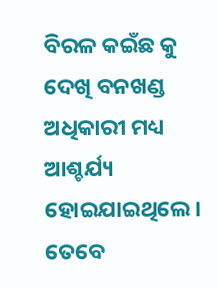ବିରଳ କଇଁଛ କୁ ଦେଖି ବନଖଣ୍ଡ ଅଧିକାରୀ ମଧ୍ୟ ଆଶ୍ଚର୍ଯ୍ୟ ହୋଇଯାଇଥିଲେ । ତେବେ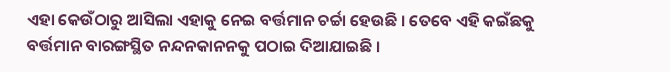ଏହା କେଉଁଠାରୁ ଆସିଲା ଏହାକୁ ନେଇ ବର୍ତ୍ତମାନ ଚର୍ଚ୍ଚା ହେଉଛି । ତେବେ ଏହି କଇଁଛକୁ ବର୍ତ୍ତମାନ ବାରଙ୍ଗସ୍ଥିତ ନନ୍ଦନକାନନକୁ ପଠାଇ ଦିଆଯାଇଛି ।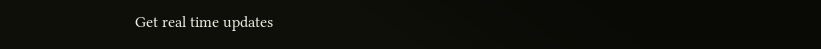Get real time updates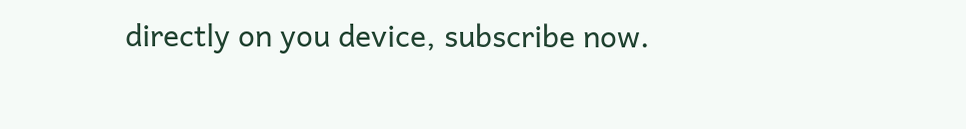directly on you device, subscribe now.